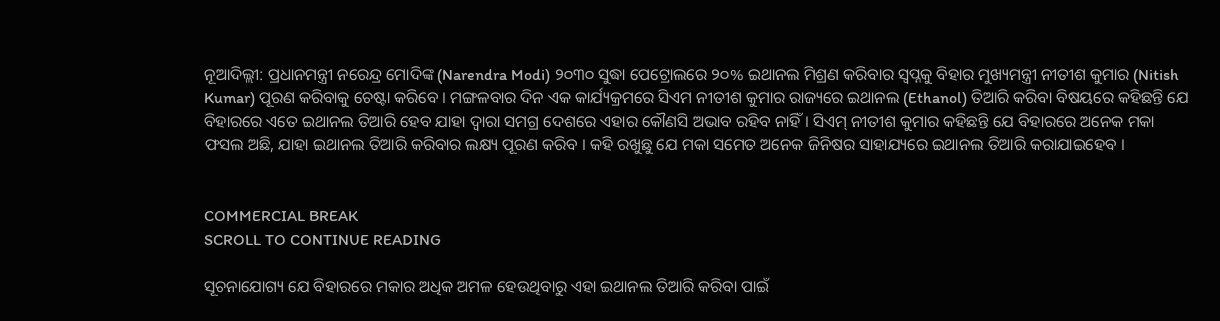ନୂଆଦିଲ୍ଲୀ: ପ୍ରଧାନମନ୍ତ୍ରୀ ନରେନ୍ଦ୍ର ମୋଦିଙ୍କ (Narendra Modi) ୨୦୩୦ ସୁଦ୍ଧା ପେଟ୍ରୋଲରେ ୨୦% ଇଥାନଲ ମିଶ୍ରଣ କରିବାର ସ୍ୱପ୍ନକୁ ବିହାର ମୁଖ୍ୟମନ୍ତ୍ରୀ ନୀତୀଶ କୁମାର (Nitish Kumar) ପୂରଣ କରିବାକୁ ଚେଷ୍ଟା କରିବେ । ମଙ୍ଗଳବାର ଦିନ ଏକ କାର୍ଯ୍ୟକ୍ରମରେ ସିଏମ ନୀତୀଶ କୁମାର ରାଜ୍ୟରେ ଇଥାନଲ (Ethanol) ତିଆରି କରିବା ବିଷୟରେ କହିଛନ୍ତି ଯେ ବିହାରରେ ଏତେ ଇଥାନଲ ତିଆରି ହେବ ଯାହା ଦ୍ୱାରା ସମଗ୍ର ଦେଶରେ ଏହାର କୌଣସି ଅଭାବ ରହିବ ନାହିଁ । ସିଏମ୍ ନୀତୀଶ କୁମାର କହିଛନ୍ତି ଯେ ବିହାରରେ ଅନେକ ମକା ଫସଲ ଅଛି, ଯାହା ଇଥାନଲ ତିଆରି କରିବାର ଲକ୍ଷ୍ୟ ପୂରଣ କରିବ । କହି ରଖୁଛୁ ଯେ ମକା ସମେତ ଅନେକ ଜିନିଷର ସାହାଯ୍ୟରେ ଇଥାନଲ ତିଆରି କରାଯାଇହେବ ।


COMMERCIAL BREAK
SCROLL TO CONTINUE READING

ସୂଚନାଯୋଗ୍ୟ ଯେ ବିହାରରେ ମକାର ଅଧିକ ଅମଳ ହେଉଥିବାରୁ ଏହା ଇଥାନଲ ତିଆରି କରିବା ପାଇଁ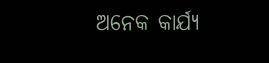ଅନେକ କାର୍ଯ୍ୟ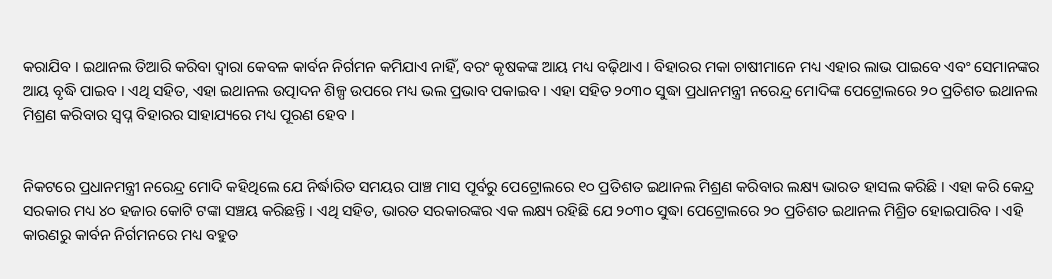କରାଯିବ । ଇଥାନଲ ତିଆରି କରିବା ଦ୍ୱାରା କେବଳ କାର୍ବନ ନିର୍ଗମନ କମିଯାଏ ନାହିଁ, ବରଂ କୃଷକଙ୍କ ଆୟ ମଧ୍ୟ ବଢ଼ିଥାଏ । ବିହାରର ମକା ଚାଷୀମାନେ ମଧ୍ୟ ଏହାର ଲାଭ ପାଇବେ ଏବଂ ସେମାନଙ୍କର ଆୟ ବୃଦ୍ଧି ପାଇବ । ଏଥି ସହିତ, ଏହା ଇଥାନଲ ଉତ୍ପାଦନ ଶିଳ୍ପ ଉପରେ ମଧ୍ୟ ଭଲ ପ୍ରଭାବ ପକାଇବ । ଏହା ସହିତ ୨୦୩୦ ସୁଦ୍ଧା ପ୍ରଧାନମନ୍ତ୍ରୀ ନରେନ୍ଦ୍ର ମୋଦିଙ୍କ ପେଟ୍ରୋଲରେ ୨୦ ପ୍ରତିଶତ ଇଥାନଲ ମିଶ୍ରଣ କରିବାର ସ୍ୱପ୍ନ ବିହାରର ସାହାଯ୍ୟରେ ମଧ୍ୟ ପୂରଣ ହେବ ।


ନିକଟରେ ପ୍ରଧାନମନ୍ତ୍ରୀ ନରେନ୍ଦ୍ର ମୋଦି କହିଥିଲେ ଯେ ନିର୍ଦ୍ଧାରିତ ସମୟର ପାଞ୍ଚ ମାସ ପୂର୍ବରୁ ପେଟ୍ରୋଲରେ ୧୦ ପ୍ରତିଶତ ଇଥାନଲ ମିଶ୍ରଣ କରିବାର ଲକ୍ଷ୍ୟ ଭାରତ ହାସଲ କରିଛି । ଏହା କରି କେନ୍ଦ୍ର ସରକାର ମଧ୍ୟ ୪୦ ହଜାର କୋଟି ଟଙ୍କା ସଞ୍ଚୟ କରିଛନ୍ତି । ଏଥି ସହିତ, ଭାରତ ସରକାରଙ୍କର ଏକ ଲକ୍ଷ୍ୟ ରହିଛି ଯେ ୨୦୩୦ ସୁଦ୍ଧା ପେଟ୍ରୋଲରେ ୨୦ ପ୍ରତିଶତ ଇଥାନଲ ମିଶ୍ରିତ ହୋଇପାରିବ । ଏହି କାରଣରୁ କାର୍ବନ ନିର୍ଗମନରେ ମଧ୍ୟ ବହୁତ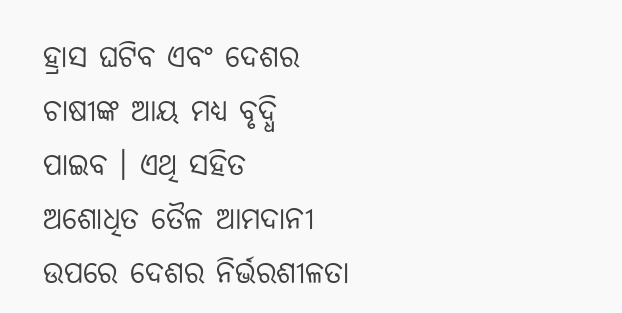ହ୍ରାସ ଘଟିବ ଏବଂ ଦେଶର ଚାଷୀଙ୍କ ଆୟ ମଧ୍ୟ ବୃଦ୍ଧି ପାଇବ । ଏଥି ସହିତ ଅଶୋଧିତ ତୈଳ ଆମଦାନୀ ଉପରେ ଦେଶର ନିର୍ଭରଶୀଳତା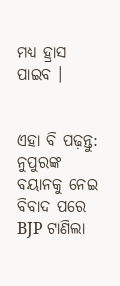ମଧ୍ୟ ହ୍ରାସ ପାଇବ ।


ଏହା ବି ପଢ଼ନ୍ତୁ: ନୁପୁରଙ୍କ ବୟାନକୁ ନେଇ ବିବାଦ ପରେ BJP ଟାଣିଲା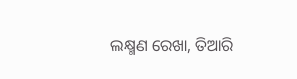ଲକ୍ଷ୍ମଣ ରେଖା, ତିଆରି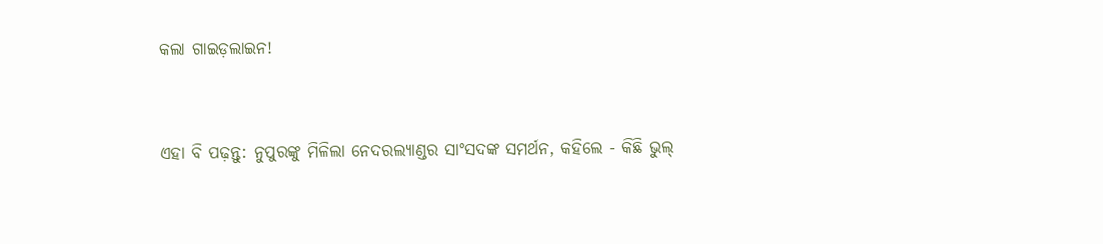କଲା ଗାଇଡ଼ଲାଇନ!


ଏହା ବି ପଢ଼ନ୍ତୁ: ନୁପୁରଙ୍କୁ ମିଳିଲା ନେଦରଲ୍ୟାଣ୍ଡର ସାଂସଦଙ୍କ ସମର୍ଥନ, କହିଲେ - କିଛି ଭୁଲ୍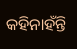କହିନାହଁନ୍ତି